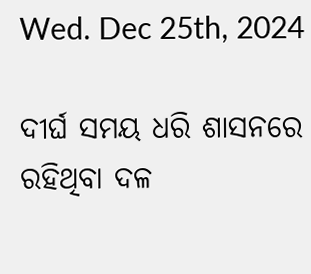Wed. Dec 25th, 2024

ଦୀର୍ଘ ସମୟ ଧରି ଶାସନରେ ରହିଥିବା ଦଳ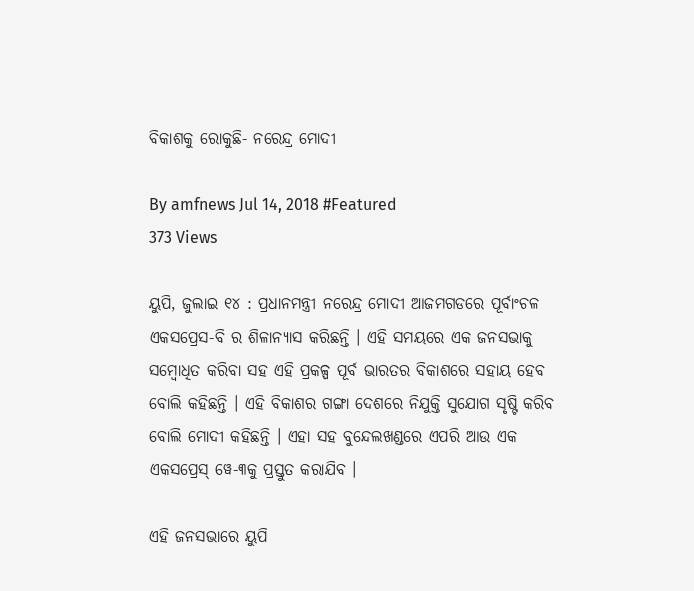ବିକାଶକୁ ରୋକୁଛି- ନରେନ୍ଦ୍ର ମୋଦୀ

By amfnews Jul 14, 2018 #Featured
373 Views

ୟୁପି, ଜୁଲାଇ ୧୪ : ପ୍ରଧାନମନ୍ତ୍ରୀ ନରେନ୍ଦ୍ର ମୋଦୀ ଆଜମଗଡରେ ପୂର୍ବାଂଚଳ ଏକସପ୍ରେସ-ବି ର ଶିଳାନ୍ୟାସ କରିଛନ୍ତି । ଏହି ସମୟରେ ଏକ ଜନସଭାକୁ ସମ୍ବୋଧିତ କରିବା ସହ ଏହି ପ୍ରକଳ୍ପ ପୂର୍ବ ଭାରତର ବିକାଶରେ ସହାୟ ହେବ ବୋଲି କହିଛନ୍ତି । ଏହି ବିକାଶର ଗଙ୍ଗା ଦେଶରେ ନିଯୁକ୍ତି ସୁଯୋଗ ସୃଷ୍ଟି କରିବ ବୋଲି ମୋଦୀ କହିଛନ୍ତି । ଏହା ସହ ବୁନ୍ଦେଲଖଣ୍ଡରେ ଏପରି ଆଉ ଏକ ଏକସପ୍ରେସ୍ ୱେ-୩କୁ ପ୍ରସ୍ତୁତ କରାଯିବ ।

ଏହି ଜନସଭାରେ ୟୁପି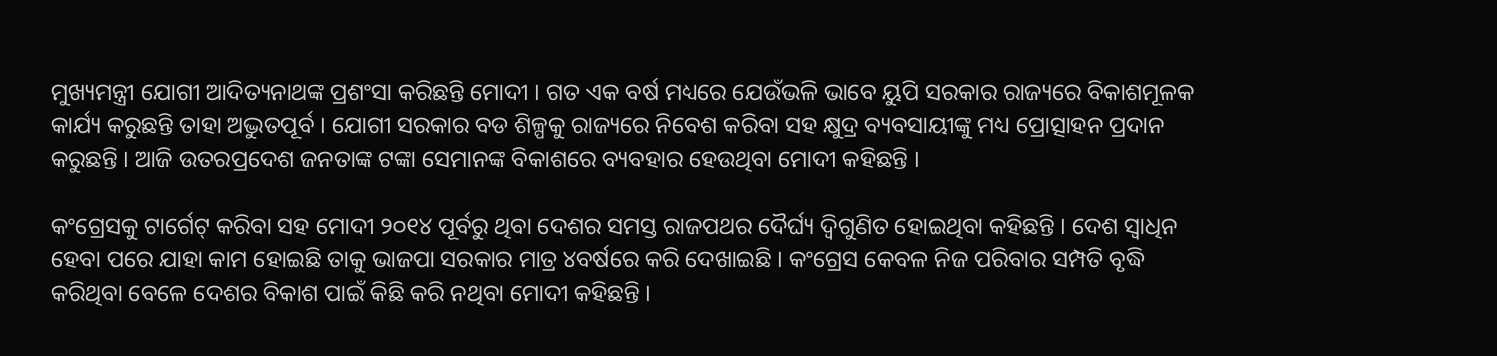ମୁଖ୍ୟମନ୍ତ୍ରୀ ଯୋଗୀ ଆଦିତ୍ୟନାଥଙ୍କ ପ୍ରଶଂସା କରିଛନ୍ତି ମୋଦୀ । ଗତ ଏକ ବର୍ଷ ମଧ୍ୟରେ ଯେଉଁଭଳି ଭାବେ ୟୁପି ସରକାର ରାଜ୍ୟରେ ବିକାଶମୂଳକ କାର୍ଯ୍ୟ କରୁଛନ୍ତି ତାହା ଅଦ୍ଭୁତପୂର୍ବ । ଯୋଗୀ ସରକାର ବଡ ଶିଳ୍ପକୁ ରାଜ୍ୟରେ ନିବେଶ କରିବା ସହ କ୍ଷୁଦ୍ର ବ୍ୟବସାୟୀଙ୍କୁ ମଧ୍ୟ ପ୍ରୋତ୍ସାହନ ପ୍ରଦାନ କରୁଛନ୍ତି । ଆଜି ଉତରପ୍ରଦେଶ ଜନତାଙ୍କ ଟଙ୍କା ସେମାନଙ୍କ ବିକାଶରେ ବ୍ୟବହାର ହେଉଥିବା ମୋଦୀ କହିଛନ୍ତି ।

କଂଗ୍ରେସକୁ ଟାର୍ଗେଟ୍ କରିବା ସହ ମୋଦୀ ୨୦୧୪ ପୂର୍ବରୁ ଥିବା ଦେଶର ସମସ୍ତ ରାଜପଥର ଦୈର୍ଘ୍ୟ ଦ୍ୱିଗୁଣିତ ହୋଇଥିବା କହିଛନ୍ତି । ଦେଶ ସ୍ୱାଧିନ ହେବା ପରେ ଯାହା କାମ ହୋଇଛି ତାକୁ ଭାଜପା ସରକାର ମାତ୍ର ୪ବର୍ଷରେ କରି ଦେଖାଇଛି । କଂଗ୍ରେସ କେବଳ ନିଜ ପରିବାର ସମ୍ପତି ବୃଦ୍ଧି କରିଥିବା ବେଳେ ଦେଶର ବିକାଶ ପାଇଁ କିଛି କରି ନଥିବା ମୋଦୀ କହିଛନ୍ତି ।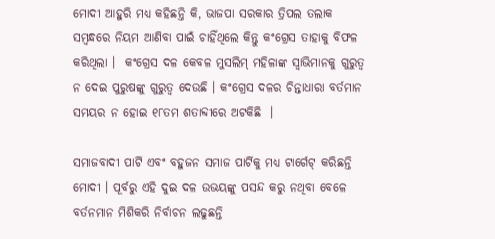ମୋଦୀ ଆହୁରି ମଧ୍ୟ କହିଛନ୍ତି କି, ଭାଜପା ସରକାର ତ୍ରିପଲ ତଲାକ ସମ୍ବନ୍ଧରେ ନିୟମ ଆଣିବା ପାଇଁ ଚାହିଁଥିଲେ କିନ୍ତୁ କଂଗ୍ରେସ ତାହାକୁ ବିଫଳ କରିଥିଲା ।  କଂଗ୍ରେସ ଦଳ କେବଳ ମୁସଲିମ୍ ମହିଳାଙ୍କ ସ୍ୱାଭିମାନକୁ ଗୁରୁତ୍ୱ ନ ଦେଇ ପୁରୁଷଙ୍କୁ ଗୁରୁତ୍ୱ ଦେଉଛି । କଂଗ୍ରେସ ଦଳର ଚିନ୍ତାଧାରା ବର୍ତମାନ ସମୟର ନ ହୋଇ ୧୮ତମ ଶତାବ୍ଦୀରେ ଅଟକିଛି  ।

ସମାଜବାଦୀ ପାର୍ଟି ଏବଂ ବହୁଜନ ସମାଜ ପାର୍ଟିକୁ ମଧ୍ୟ ଟାର୍ଗେଟ୍ କରିଛନ୍ତି ମୋଦୀ । ପୂର୍ବରୁ ଏହି ଦୁଇ ଦଳ ଉଭୟଙ୍କୁ ପସନ୍ଦ କରୁ ନଥିବା ବେଳେ ବର୍ତନମାନ ମିଶିକରି ନିର୍ବାଚନ ଲଢୁଛନ୍ତି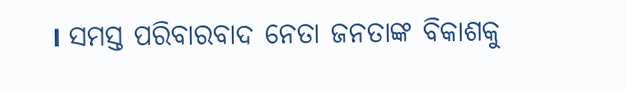। ସମସ୍ତ ପରିବାରବାଦ ନେତା ଜନତାଙ୍କ ବିକାଶକୁ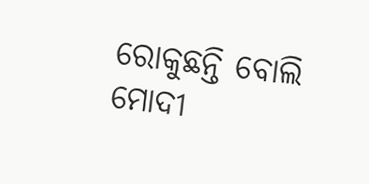ରୋକୁଛନ୍ତି ବୋଲି ମୋଦୀ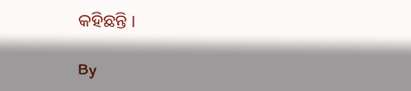କହିଛନ୍ତି ।

By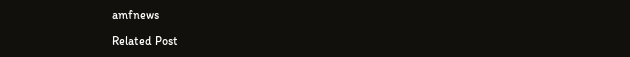amfnews

Related Post